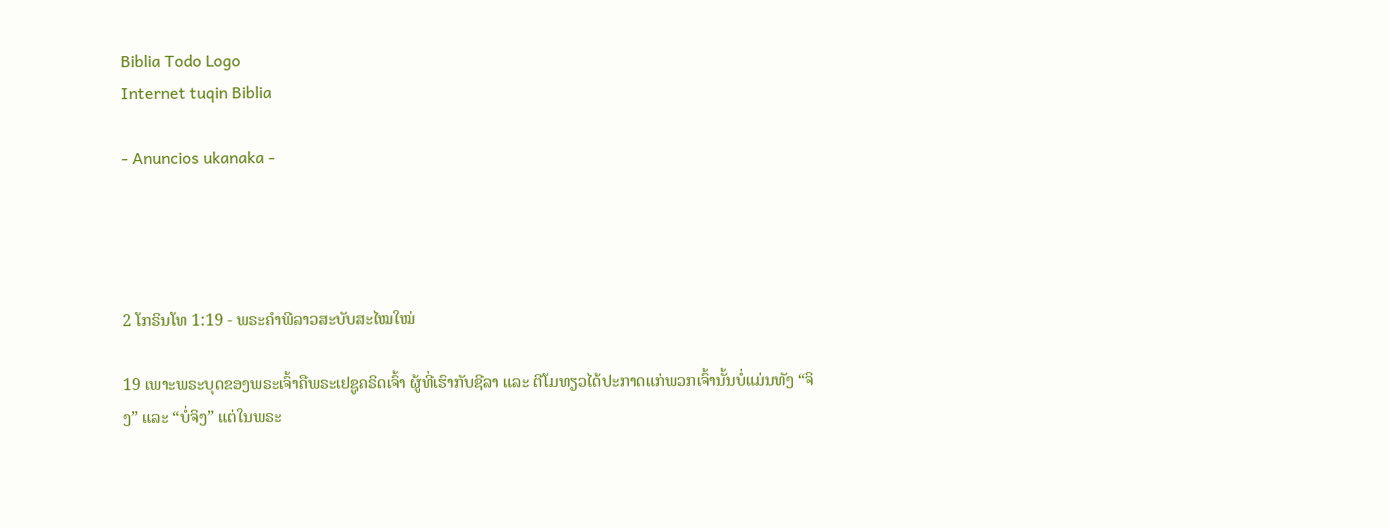Biblia Todo Logo
Internet tuqin Biblia

- Anuncios ukanaka -




2 ໂກຣິນໂທ 1:19 - ພຣະຄຳພີລາວສະບັບສະໄໝໃໝ່

19 ເພາະພຣະບຸດຂອງພຣະເຈົ້າຄືພຣະເຢຊູຄຣິດເຈົ້າ ຜູ້ທີ່ເຮົາກັບຊີລາ ແລະ ຕີໂມທຽວໄດ້ປະກາດແກ່ພວກເຈົ້ານັ້ນບໍ່ແມ່ນທັງ “ຈິງ” ແລະ “ບໍ່ຈິງ” ແຕ່ໃນພຣະ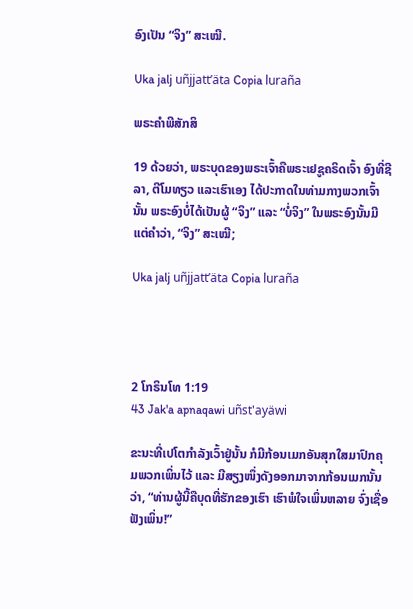ອົງເປັນ “ຈິງ” ສະເໝີ.

Uka jalj uñjjattʼäta Copia luraña

ພຣະຄຳພີສັກສິ

19 ດ້ວຍວ່າ, ພຣະບຸດຂອງພຣະເຈົ້າຄືພຣະເຢຊູຄຣິດເຈົ້າ ອົງທີ່ຊີລາ, ຕີໂມທຽວ ແລະເຮົາເອງ ໄດ້ປະກາດໃນທ່າມກາງພວກເຈົ້ານັ້ນ ພຣະອົງບໍ່ໄດ້ເປັນຜູ້ “ຈິງ” ແລະ “ບໍ່ຈິງ” ໃນພຣະອົງນັ້ນມີແຕ່ຄຳວ່າ, “ຈິງ” ສະເໝີ;

Uka jalj uñjjattʼäta Copia luraña




2 ໂກຣິນໂທ 1:19
43 Jak'a apnaqawi uñst'ayäwi

ຂະນະທີ່ເປໂຕກຳລັງເວົ້າຢູ່ນັ້ນ ກໍມີກ້ອນເມກອັນສຸກໃສມາປົກຄຸມພວກເພິ່ນໄວ້ ແລະ ມີສຽງໜຶ່ງດັງອອກມາຈາກກ້ອນເມກນັ້ນວ່າ, “ທ່ານຜູ້ນີ້ຄືບຸດທີ່ຮັກຂອງເຮົາ ເຮົາພໍໃຈເພິ່ນຫລາຍ ຈົ່ງເຊື່ອຟັງເພິ່ນ!”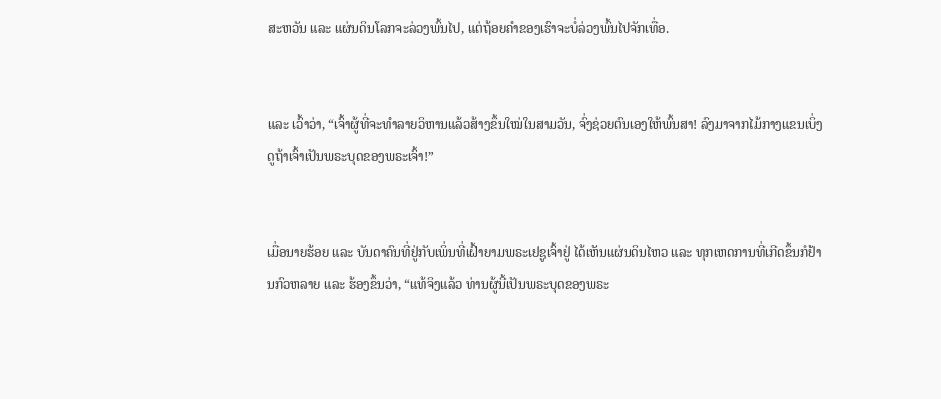ສະຫວັນ ແລະ ແຜ່ນດິນໂລກຈະລ່ວງພົ້ນໄປ, ແຕ່ຖ້ອຍຄຳຂອງເຮົາຈະບໍ່ລ່ວງພົ້ນໄປຈັກເທື່ອ.


ແລະ ເວົ້າວ່າ, “ເຈົ້າຜູ້ທີ່ຈະທຳລາຍວິຫານແລ້ວສ້າງຂຶ້ນໃໝ່ໃນສາມວັນ, ຈົ່ງຊ່ວຍຕົນເອງໃຫ້ພົ້ນສາ! ລົງມາຈາກໄມ້ກາງແຂນເບິ່ງດູຖ້າເຈົ້າເປັນພຣະບຸດຂອງພຣະເຈົ້າ!”


ເມື່ອນາຍຮ້ອຍ ແລະ ບັນດາຄົນທີ່ຢູ່ກັບເພິ່ນທີ່ເຝົ້າຍາມພຣະເຢຊູເຈົ້າຢູ່ ໄດ້ເຫັນແຜ່ນດິນໄຫວ ແລະ ທຸກເຫດການທີ່ເກີດຂຶ້ນກໍຢ້ານກົວຫລາຍ ແລະ ຮ້ອງຂຶ້ນວ່າ, “ແທ້ຈິງແລ້ວ ທ່ານຜູ້ນີ້ເປັນພຣະບຸດຂອງພຣະ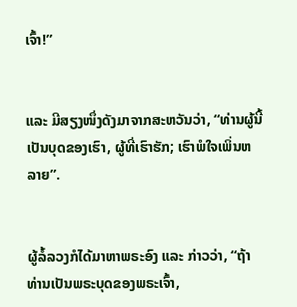ເຈົ້າ!”


ແລະ ມີສຽງໜຶ່ງດັງມາຈາກສະຫວັນວ່າ, “ທ່ານຜູ້ນີ້ເປັນບຸດຂອງເຮົາ, ຜູ້ທີ່ເຮົາຮັກ; ເຮົາພໍໃຈເພິ່ນຫລາຍ”.


ຜູ້ລໍ້ລວງກໍໄດ້ມາຫາພຣະອົງ ແລະ ກ່າວວ່າ, “ຖ້າທ່ານເປັນພຣະບຸດຂອງພຣະເຈົ້າ,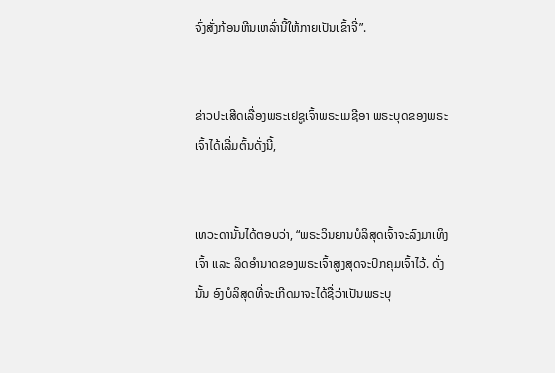ຈົ່ງສັ່ງກ້ອນຫີນເຫລົ່ານີ້ໃຫ້ກາຍເປັນເຂົ້າຈີ່”.


ຂ່າວປະເສີດເລື່ອງພຣະເຢຊູເຈົ້າພຣະເມຊີອາ ພຣະບຸດຂອງພຣະເຈົ້າໄດ້ເລີ່ມຕົ້ນດັ່ງນີ້,


ເທວະດານັ້ນໄດ້ຕອບວ່າ, “ພຣະວິນຍານບໍລິສຸດເຈົ້າຈະລົງມາເທິງເຈົ້າ ແລະ ລິດອຳນາດຂອງພຣະເຈົ້າສູງສຸດຈະປົກຄຸມເຈົ້າໄວ້. ດັ່ງນັ້ນ ອົງບໍລິສຸດທີ່ຈະເກີດມາຈະໄດ້ຊື່ວ່າເປັນພຣະບຸ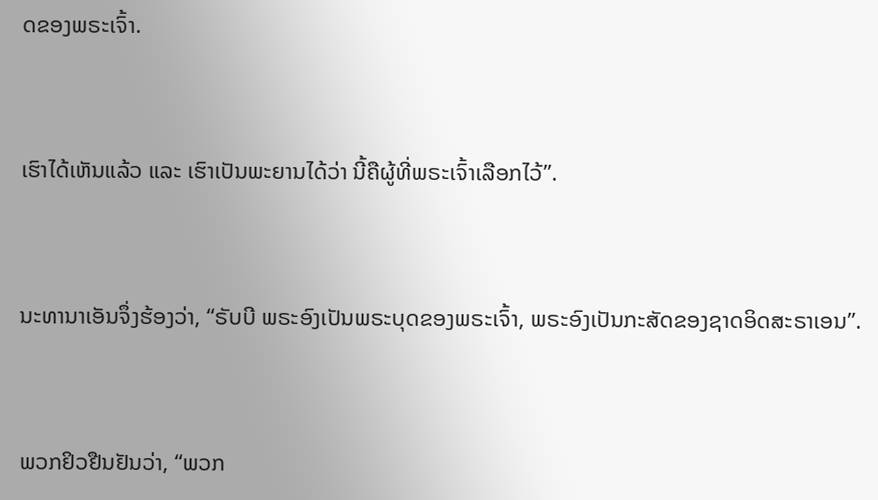ດຂອງພຣະເຈົ້າ.


ເຮົາໄດ້ເຫັນແລ້ວ ແລະ ເຮົາເປັນພະຍານໄດ້ວ່າ ນີ້ຄືຜູ້ທີ່ພຣະເຈົ້າເລືອກໄວ້”.


ນະທານາເອັນຈຶ່ງຮ້ອງວ່າ, “ຣັບບີ ພຣະອົງເປັນພຣະບຸດຂອງພຣະເຈົ້າ, ພຣະອົງເປັນກະສັດຂອງຊາດອິດສະຣາເອນ”.


ພວກຢິວຢືນຢັນວ່າ, “ພວກ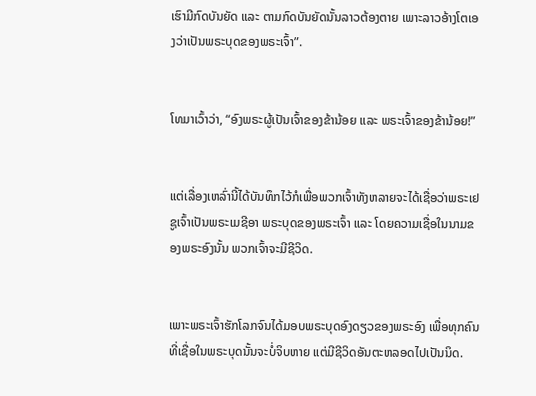ເຮົາມີກົດບັນຍັດ ແລະ ຕາມກົດບັນຍັດນັ້ນລາວຕ້ອງຕາຍ ເພາະລາວອ້າງໂຕເອງວ່າເປັນພຣະບຸດຂອງພຣະເຈົ້າ”.


ໂທມາເວົ້າວ່າ, “ອົງພຣະຜູ້ເປັນເຈົ້າຂອງຂ້ານ້ອຍ ແລະ ພຣະເຈົ້າຂອງຂ້ານ້ອຍ!”


ແຕ່ເລື່ອງເຫລົ່ານີ້ໄດ້ບັນທຶກໄວ້ກໍເພື່ອພວກເຈົ້າທັງຫລາຍຈະໄດ້ເຊື່ອວ່າພຣະເຢຊູເຈົ້າເປັນພຣະເມຊີອາ ພຣະບຸດຂອງພຣະເຈົ້າ ແລະ ໂດຍຄວາມເຊື່ອໃນນາມຂອງພຣະອົງນັ້ນ ພວກເຈົ້າຈະມີຊີວິດ.


ເພາະພຣະເຈົ້າຮັກໂລກຈົນໄດ້ມອບພຣະບຸດອົງດຽວຂອງພຣະອົງ ເພື່ອທຸກຄົນທີ່ເຊື່ອໃນພຣະບຸດນັ້ນຈະບໍ່ຈິບຫາຍ ແຕ່ມີຊີວິດອັນຕະຫລອດໄປເປັນນິດ.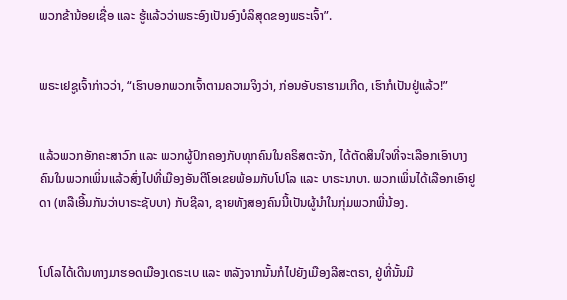ພວກຂ້ານ້ອຍເຊື່ອ ແລະ ຮູ້ແລ້ວວ່າພຣະອົງເປັນອົງບໍລິສຸດຂອງພຣະເຈົ້າ”.


ພຣະເຢຊູເຈົ້າກ່າວວ່າ, “ເຮົາບອກພວກເຈົ້າຕາມຄວາມຈິງວ່າ, ກ່ອນອັບຣາຮາມເກີດ, ເຮົາກໍເປັນຢູ່ແລ້ວ!”


ແລ້ວພວກອັກຄະສາວົກ ແລະ ພວກຜູ້ປົກຄອງກັບທຸກຄົນໃນຄຣິສຕະຈັກ, ໄດ້ຕັດສິນໃຈທີ່ຈະເລືອກເອົາບາງຄົນໃນພວກເພິ່ນແລ້ວສົ່ງໄປທີ່ເມືອງອັນຕີໂອເຂຍພ້ອມກັບໂປໂລ ແລະ ບາຣະນາບາ. ພວກເພິ່ນໄດ້ເລືອກເອົາຢູດາ (ຫລືເອີ້ນກັນວ່າບາຣະຊັບບາ) ກັບຊີລາ, ຊາຍທັງສອງຄົນນີ້ເປັນຜູ້ນຳໃນກຸ່ມພວກພີ່ນ້ອງ.


ໂປໂລໄດ້ເດີນທາງມາຮອດເມືອງເດຣະເບ ແລະ ຫລັງຈາກນັ້ນກໍໄປຍັງເມືອງລີສະຕຣາ, ຢູ່ທີ່ນັ້ນມີ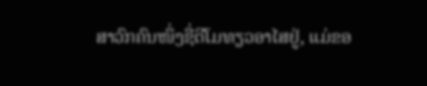ສາວົກຄົນໜຶ່ງຊື່ຕີໂມທຽວອາໄສຢູ່, ແມ່ຂອ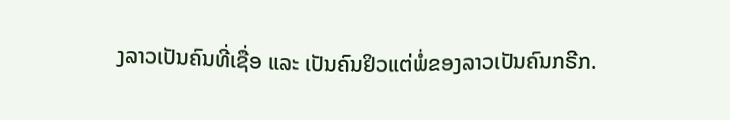ງລາວເປັນຄົນທີ່ເຊື່ອ ແລະ ເປັນຄົນຢິວແຕ່ພໍ່ຂອງລາວເປັນຄົນກຣີກ.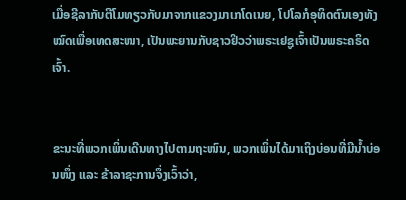ເມື່ອຊີລາກັບຕີໂມທຽວກັບມາຈາກແຂວງມາເກໂດເນຍ, ໂປໂລກໍອຸທິດຕົນເອງທັງໝົດເພື່ອເທດສະໜາ, ເປັນພະຍານກັບຊາວຢິວວ່າພຣະເຢຊູເຈົ້າເປັນພຣະຄຣິດເຈົ້າ.


ຂະນະທີ່ພວກເພິ່ນເດີນທາງໄປຕາມຖະໜົນ, ພວກເພິ່ນໄດ້ມາເຖິງບ່ອນທີ່ມີນ້ຳບ່ອນໜຶ່ງ ແລະ ຂ້າລາຊະການຈຶ່ງເວົ້າວ່າ,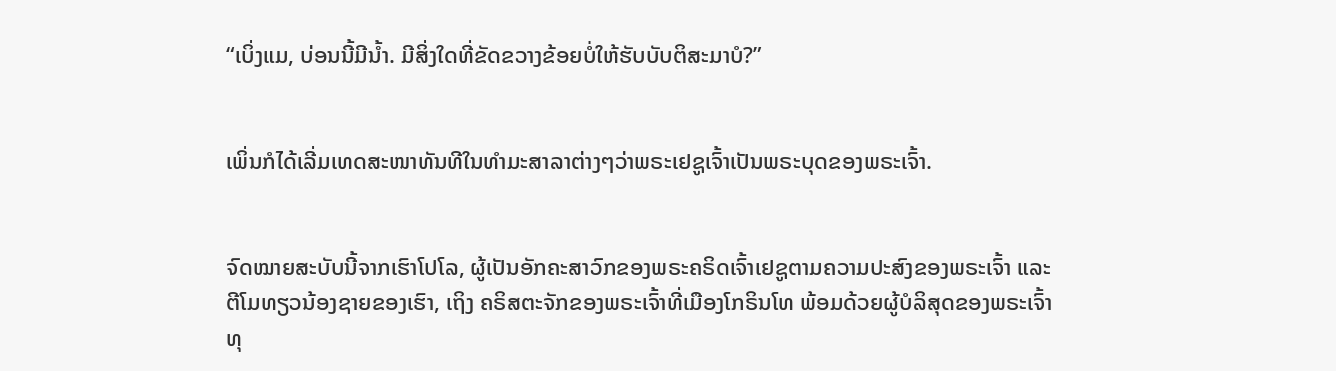“ເບິ່ງແມ, ບ່ອນນີ້ມີນ້ຳ. ມີສິ່ງໃດທີ່ຂັດຂວາງຂ້ອຍບໍ່ໃຫ້ຮັບບັບຕິສະມາບໍ?”


ເພິ່ນກໍໄດ້ເລີ່ມເທດສະໜາທັນທີໃນທຳມະສາລາຕ່າງໆວ່າພຣະເຢຊູເຈົ້າເປັນພຣະບຸດຂອງພຣະເຈົ້າ.


ຈົດໝາຍສະບັບນີ້ຈາກເຮົາໂປໂລ, ຜູ້ເປັນອັກຄະສາວົກຂອງພຣະຄຣິດເຈົ້າເຢຊູຕາມຄວາມປະສົງຂອງພຣະເຈົ້າ ແລະ ຕີໂມທຽວນ້ອງຊາຍຂອງເຮົາ, ເຖິງ ຄຣິສຕະຈັກຂອງພຣະເຈົ້າທີ່ເມືອງໂກຣິນໂທ ພ້ອມດ້ວຍຜູ້ບໍລິສຸດຂອງພຣະເຈົ້າທຸ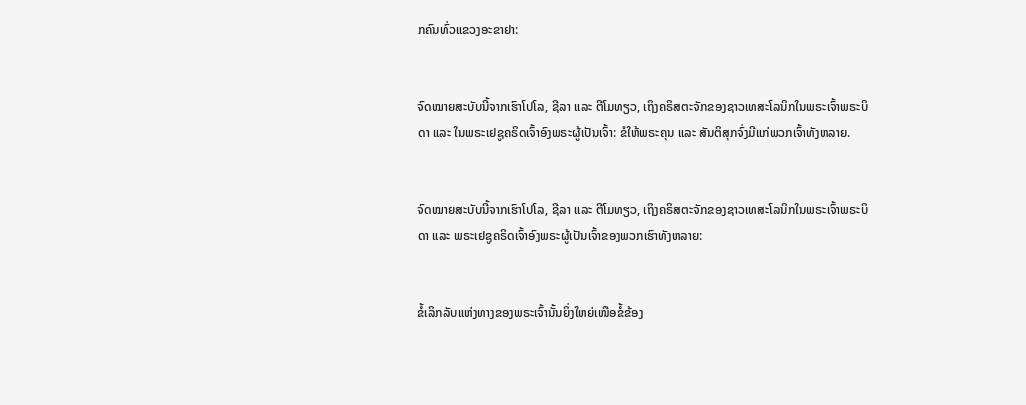ກຄົນທົ່ວແຂວງອະຂາຢາ:


ຈົດໝາຍສະບັບນີ້ຈາກເຮົາໂປໂລ, ຊີລາ ແລະ ຕີໂມທຽວ, ເຖິງຄຣິສຕະຈັກຂອງຊາວເທສະໂລນິກໃນພຣະເຈົ້າພຣະບິດາ ແລະ ໃນພຣະເຢຊູຄຣິດເຈົ້າອົງພຣະຜູ້ເປັນເຈົ້າ: ຂໍໃຫ້ພຣະຄຸນ ແລະ ສັນຕິສຸກຈົ່ງມີແກ່ພວກເຈົ້າທັງຫລາຍ.


ຈົດໝາຍສະບັບນີ້ຈາກເຮົາໂປໂລ, ຊີລາ ແລະ ຕີໂມທຽວ, ເຖິງຄຣິສຕະຈັກຂອງຊາວເທສະໂລນິກໃນພຣະເຈົ້າພຣະບິດາ ແລະ ພຣະເຢຊູຄຣິດເຈົ້າອົງພຣະຜູ້ເປັນເຈົ້າຂອງພວກເຮົາທັງຫລາຍ:


ຂໍ້ເລິກລັບແຫ່ງທາງຂອງພຣະເຈົ້ານັ້ນຍິ່ງໃຫຍ່ເໜືອຂໍ້ຂ້ອງ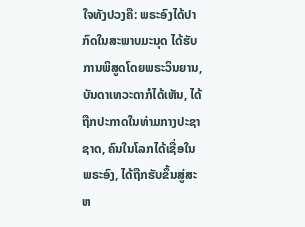ໃຈທັງປວງຄື: ພຣະອົງໄດ້ປາກົດໃນສະພາບມະນຸດ ໄດ້ຮັບການພິສູດໂດຍພຣະວິນຍານ, ບັນດາເທວະດາກໍໄດ້ເຫັນ, ໄດ້ຖືກປະກາດໃນທ່າມກາງປະຊາຊາດ, ຄົນໃນໂລກໄດ້ເຊື່ອໃນພຣະອົງ, ໄດ້ຖືກຮັບຂຶ້ນສູ່ສະຫ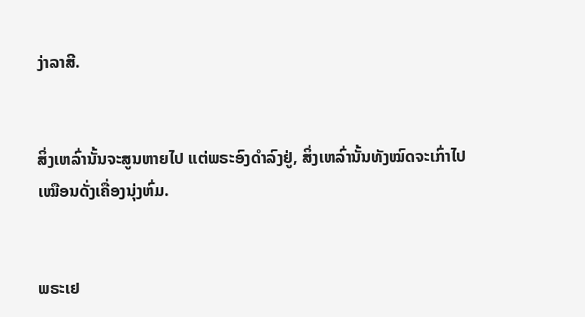ງ່າລາສີ.


ສິ່ງເຫລົ່ານັ້ນຈະສູນຫາຍໄປ ແຕ່ພຣະອົງດຳລົງຢູ່, ສິ່ງເຫລົ່ານັ້ນທັງໝົດຈະເກົ່າໄປເໝືອນດັ່ງເຄື່ອງນຸ່ງຫົ່ມ.


ພຣະເຢ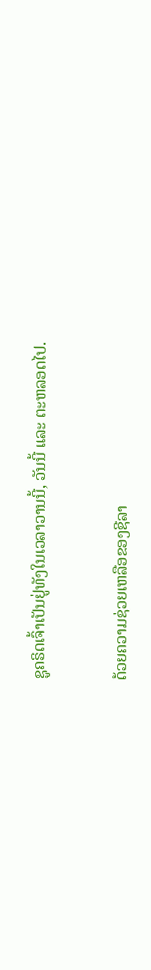ຊູຄຣິດເຈົ້າເປັນຢູ່ທັງໃນເວລາວານນີ້, ວັນນີ້ ແລະ ຕະຫລອດໄປ.


ດ້ວຍຄວາມຊ່ວຍເຫລືອຂອງຊີລາ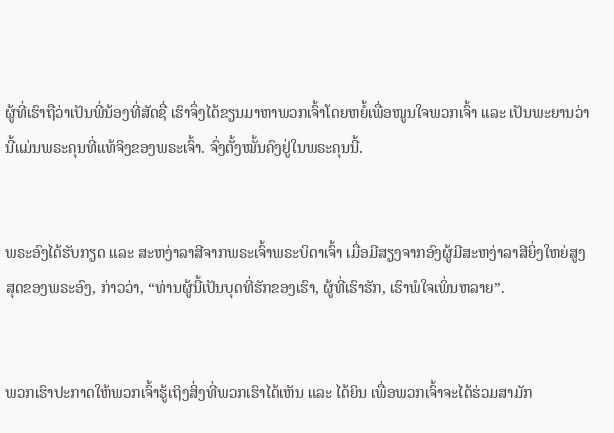ຜູ້ທີ່ເຮົາຖືວ່າເປັນພີ່ນ້ອງທີ່ສັດຊື່ ເຮົາຈຶ່ງໄດ້ຂຽນມາຫາພວກເຈົ້າໂດຍຫຍໍ້ເພື່ອໜູນໃຈພວກເຈົ້າ ແລະ ເປັນພະຍານວ່ານີ້ແມ່ນພຣະຄຸນທີ່ແທ້ຈິງຂອງພຣະເຈົ້າ. ຈົ່ງຕັ້ງໝັ້ນຄົງຢູ່ໃນພຣະຄຸນນີ້.


ພຣະອົງໄດ້ຮັບກຽດ ແລະ ສະຫງ່າລາສີຈາກພຣະເຈົ້າພຣະບິດາເຈົ້າ ເມື່ອມີສຽງຈາກອົງຜູ້ມີສະຫງ່າລາສີຍິ່ງໃຫຍ່ສູງສຸດຂອງພຣະອົງ, ກ່າວວ່າ, “ທ່ານຜູ້ນີ້ເປັນບຸດທີ່ຮັກຂອງເຮົາ, ຜູ້ທີ່ເຮົາຮັກ, ເຮົາພໍໃຈເພິ່ນຫລາຍ”.


ພວກເຮົາປະກາດໃຫ້ພວກເຈົ້າຮູ້ເຖິງສິ່ງທີ່ພວກເຮົາໄດ້ເຫັນ ແລະ ໄດ້ຍິນ ເພື່ອພວກເຈົ້າຈະໄດ້ຮ່ວມສາມັກ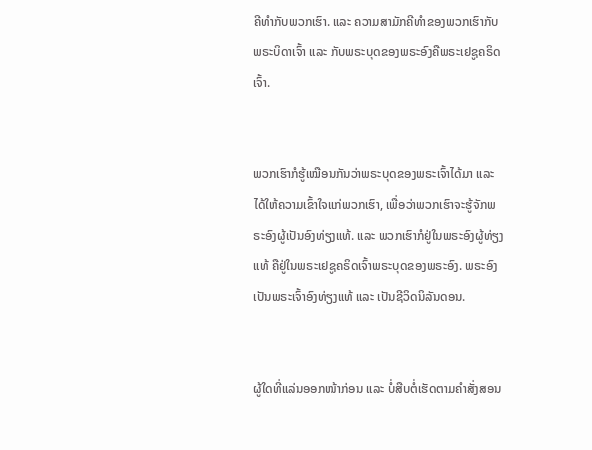ຄີທຳກັບພວກເຮົາ. ແລະ ຄວາມສາມັກຄີທຳຂອງພວກເຮົາກັບພຣະບິດາເຈົ້າ ແລະ ກັບພຣະບຸດຂອງພຣະອົງຄືພຣະເຢຊູຄຣິດເຈົ້າ.


ພວກເຮົາກໍຮູ້ເໝືອນກັນວ່າພຣະບຸດຂອງພຣະເຈົ້າໄດ້ມາ ແລະ ໄດ້ໃຫ້ຄວາມເຂົ້າໃຈແກ່ພວກເຮົາ, ເພື່ອວ່າພວກເຮົາຈະຮູ້ຈັກພຣະອົງຜູ້ເປັນອົງທ່ຽງແທ້. ແລະ ພວກເຮົາກໍຢູ່ໃນພຣະອົງຜູ້ທ່ຽງແທ້ ຄືຢູ່ໃນພຣະເຢຊູຄຣິດເຈົ້າພຣະບຸດຂອງພຣະອົງ. ພຣະອົງເປັນພຣະເຈົ້າອົງທ່ຽງແທ້ ແລະ ເປັນຊີວິດນິລັນດອນ.


ຜູ້ໃດທີ່ແລ່ນອອກໜ້າກ່ອນ ແລະ ບໍ່ສືບຕໍ່ເຮັດຕາມຄຳສັ່ງສອນ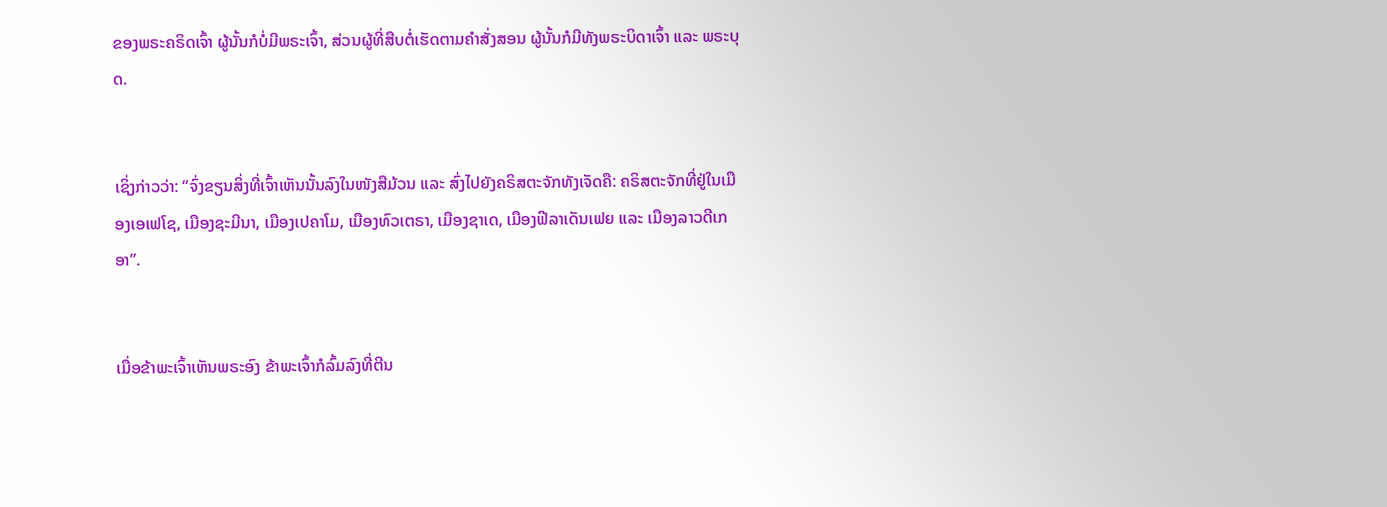ຂອງພຣະຄຣິດເຈົ້າ ຜູ້ນັ້ນກໍບໍ່ມີພຣະເຈົ້າ, ສ່ວນຜູ້ທີ່ສືບຕໍ່ເຮັດຕາມຄຳສັ່ງສອນ ຜູ້ນັ້ນກໍມີທັງພຣະບິດາເຈົ້າ ແລະ ພຣະບຸດ.


ເຊິ່ງກ່າວວ່າ: “ຈົ່ງຂຽນສິ່ງທີ່ເຈົ້າເຫັນນັ້ນລົງໃນໜັງສືມ້ວນ ແລະ ສົ່ງໄປຍັງຄຣິສຕະຈັກທັງເຈັດຄື: ຄຣິສຕະຈັກທີ່ຢູ່ໃນເມືອງເອເຟໂຊ, ເມືອງຊະມີນາ, ເມືອງເປຄາໂມ, ເມືອງທົວເຕຣາ, ເມືອງຊາເດ, ເມືອງຟີລາເດັນເຟຍ ແລະ ເມືອງລາວດີເກອາ”.


ເມື່ອຂ້າພະເຈົ້າເຫັນພຣະອົງ ຂ້າພະເຈົ້າກໍລົ້ມລົງທີ່ຕີນ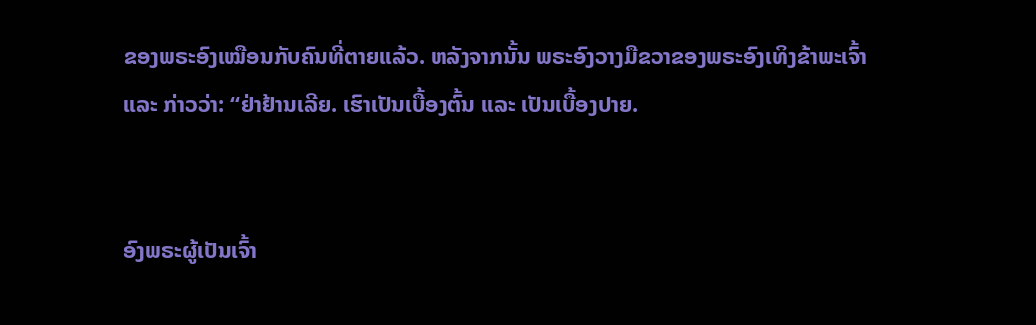ຂອງພຣະອົງເໝືອນກັບຄົນທີ່ຕາຍແລ້ວ. ຫລັງຈາກນັ້ນ ພຣະອົງວາງມືຂວາຂອງພຣະອົງເທິງຂ້າພະເຈົ້າ ແລະ ກ່າວວ່າ: “ຢ່າຢ້ານເລີຍ. ເຮົາເປັນເບື້ອງຕົ້ນ ແລະ ເປັນເບື້ອງປາຍ.


ອົງພຣະຜູ້ເປັນເຈົ້າ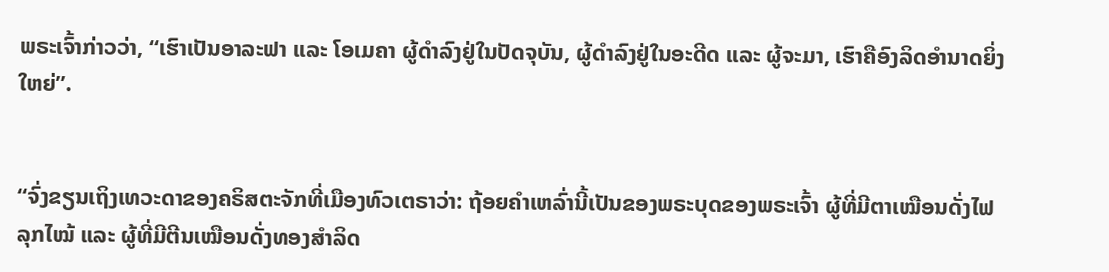ພຣະເຈົ້າກ່າວວ່າ, “ເຮົາເປັນອາລະຟາ ແລະ ໂອເມຄາ ຜູ້ດຳລົງຢູ່ໃນປັດຈຸບັນ, ຜູ້ດຳລົງຢູ່ໃນອະດີດ ແລະ ຜູ້ຈະມາ, ເຮົາຄືອົງລິດອຳນາດຍິ່ງໃຫຍ່”.


“ຈົ່ງຂຽນເຖິງເທວະດາຂອງຄຣິສຕະຈັກທີ່ເມືອງທົວເຕຣາວ່າ: ຖ້ອຍຄຳເຫລົ່ານີ້ເປັນຂອງພຣະບຸດຂອງພຣະເຈົ້າ ຜູ້ທີ່ມີຕາເໝືອນດັ່ງໄຟລຸກໄໝ້ ແລະ ຜູ້ທີ່ມີຕີນເໝືອນດັ່ງທອງສຳລິດ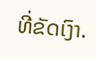ທີ່ຂັດເງົາ.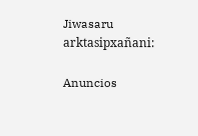Jiwasaru arktasipxañani:

Anuncios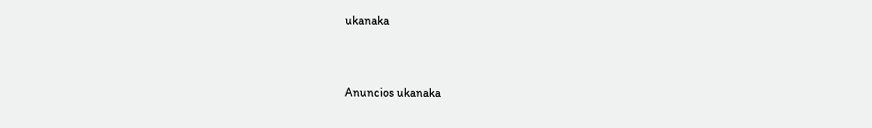ukanaka


Anuncios ukanaka